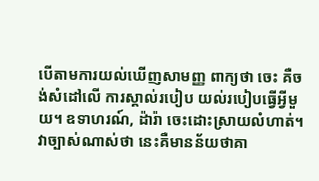បើតាមការយល់ឃើញសាមញ្ញ ពាក្យថា ចេះ គឺចង់សំដៅលើ ការស្គាល់របៀប យល់របៀបធ្វើអ្វីមួយ។ ឧទាហរណ៍, ដ៉ារ៉ា ចេះដោះស្រាយលំហាត់។ វាច្បាស់ណាស់ថា នេះគឺមានន័យថាគា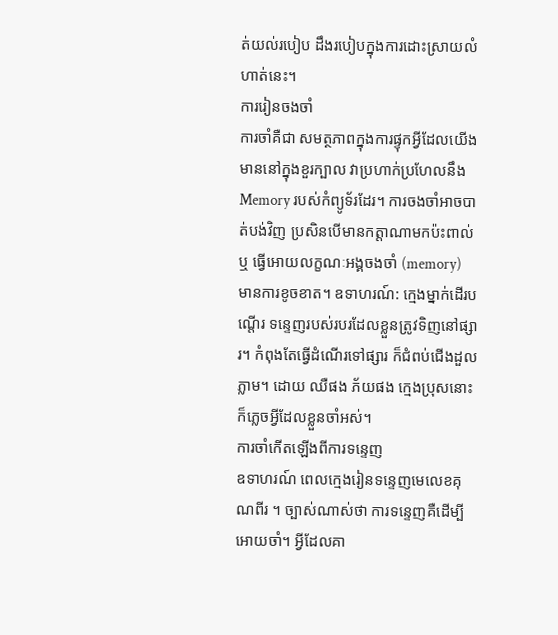ត់យល់របៀប ដឹងរបៀបក្នុងការដោះស្រាយលំហាត់នេះ។
ការរៀនចងចាំ
ការចាំគឺជា សមត្ថភាពក្នុងការផ្ទុកអ្វីដែលយើងមាននៅក្នុងខួរក្បាល វាប្រហាក់ប្រហែលនឹង Memory របស់កំព្យូទ័រដែរ។ ការចងចាំអាចបាត់បង់វិញ ប្រសិនបើមានកត្តាណាមកប៉ះពាល់ ឬ ធ្វើអោយលក្ខណៈអង្គចងចាំ (memory) មានការខូចខាត។ ឧទាហរណ៍: ក្មេងម្នាក់ដើរបណ្តើរ ទន្ទេញរបស់របរដែលខ្លួនត្រូវទិញនៅផ្សារ។ កំពុងតែធ្វើដំណើរទៅផ្សារ ក៏ជំពប់ជើងដួលភ្លាម។ ដោយ ឈឺផង ភ័យផង ក្មេងប្រុសនោះក៏ភ្លេចអ្វីដែលខ្លួនចាំអស់។
ការចាំកើតឡើងពីការទន្ទេញ
ឧទាហរណ៍ ពេលក្មេងរៀនទន្ទេញមេលេខគុណពីរ ។ ច្បាស់ណាស់ថា ការទន្ទេញគឺដើម្បីអោយចាំ។ អ្វីដែលគា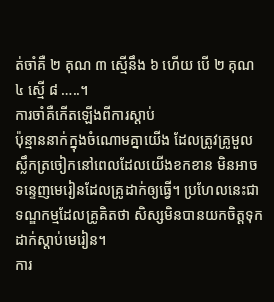ត់ចាំគឺ ២ គុណ ៣ ស្មើនឹង ៦ ហើយ បើ ២ គុណ ៤ ស្មើ ៨ …..។
ការចាំគឺកើតឡើងពីការស្តាប់
ប៉ុន្មាននាក់ក្នុងចំណោមគ្នាយើង ដែលត្រូវគ្រូមួលស្លឹកត្រចៀកនៅពេលដែលយើងខកខាន មិនអាចទន្ទេញមេរៀនដែលគ្រូដាក់ឲ្យធ្វើ។ ប្រហែលនេះជាទណ្ឌកម្មដែលគ្រូគិតថា សិស្សមិនបានយកចិត្តទុកដាក់ស្តាប់មេរៀន។
ការ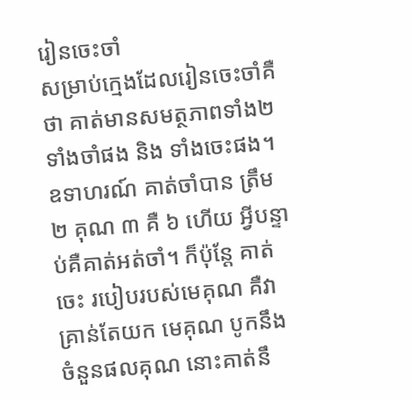រៀនចេះចាំ
សម្រាប់ក្មេងដែលរៀនចេះចាំគឺថា គាត់មានសមត្ថភាពទាំង២ ទាំងចាំផង និង ទាំងចេះផង។ ឧទាហរណ៍ គាត់ចាំបាន ត្រឹម ២ គុណ ៣ គឺ ៦ ហើយ អ្វីបន្ទាប់គឺគាត់អត់ចាំ។ ក៏ប៉ុន្តែ គាត់ចេះ របៀបរបស់មេគុណ គឺវាគ្រាន់តែយក មេគុណ បូកនឹងចំនួនផលគុណ នោះគាត់នឹ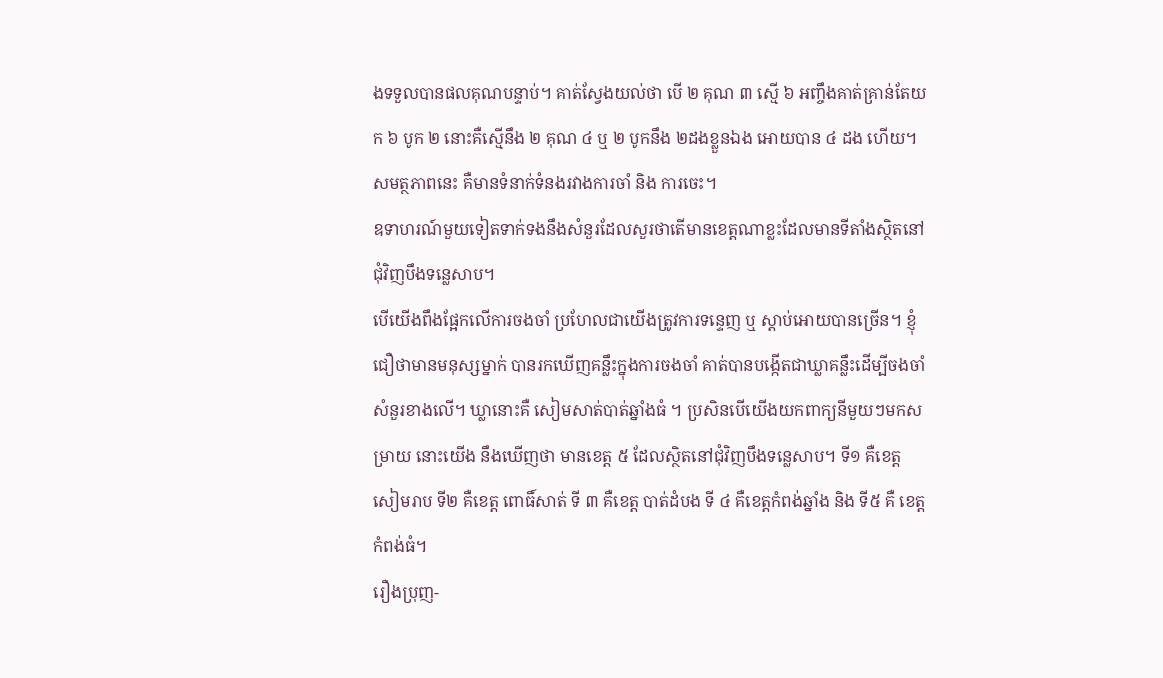ងទទួលបានផលគុណបន្ទាប់។ គាត់ស្វែងយល់ថា បើ ២ គុណ ៣ ស្មើ ៦ អញ្ចឹងគាត់គ្រាន់តែយក ៦ បូក ២ នោះគឺស្មើនឹង ២ គុណ ៤ ឬ ២ បូកនឹង ២ដងខ្លួនឯង អោយបាន ៤ ដង ហើយ។ សមត្ថភាពនេះ គឺមានទំនាក់ទំនងរវាងការចាំ និង ការចេះ។
ឧទាហរណ៍មួយទៀតទាក់ទងនឹងសំនួរដែលសួរថាតើមានខេត្តណាខ្លះដែលមានទីតាំងស្ថិតនៅជុំវិញបឹងទន្លេសាប។
បើយើងពឹងផ្អែកលើការចងចាំ ប្រហែលជាយើងត្រូវការទន្ទេញ ឬ ស្តាប់អោយបានច្រើន។ ខ្ញុំជឿថាមានមនុស្សម្នាក់ បានរកឃើញគន្លឹះក្នុងការចងចាំ គាត់បានបង្កើតជាឃ្លាគន្លឹះដើម្បីចងចាំសំនួរខាងលើ។ ឃ្លានោះគឺ សៀមសាត់បាត់ឆ្នាំងធំ ។ ប្រសិនបើយើងយកពាក្យនីមួយៗមកសម្រាយ នោះយើង នឹងឃើញថា មានខេត្ត ៥ ដែលស្ថិតនៅជុំវិញបឹងទន្លេសាប។ ទី១ គឺខេត្ត សៀមរាប ទី២ គឺខេត្ត ពោធិ៍សាត់ ទី ៣ គឺខេត្ត បាត់ដំបង ទី ៤ គឺខេត្តកំពង់ឆ្នាំង និង ទី៥ គឺ ខេត្ត កំពង់ធំ។
រឿងប្រុញ-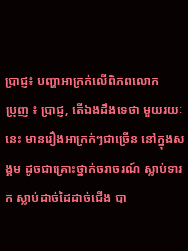ប្រាជ្ញ៖ បញ្ហាអាក្រក់លើពិភពលោក
ប្រុញ ៖ ប្រាជ្ញ, តើឯងដឹងទេថា មួយរយៈនេះ មានរឿងអាក្រក់ៗជាច្រើន នៅក្នុងសង្គម ដូចជាគ្រោះថ្នាក់ចរាចរណ៍ ស្លាប់ទារក ស្លាប់ដាច់ដៃដាច់ជើង បា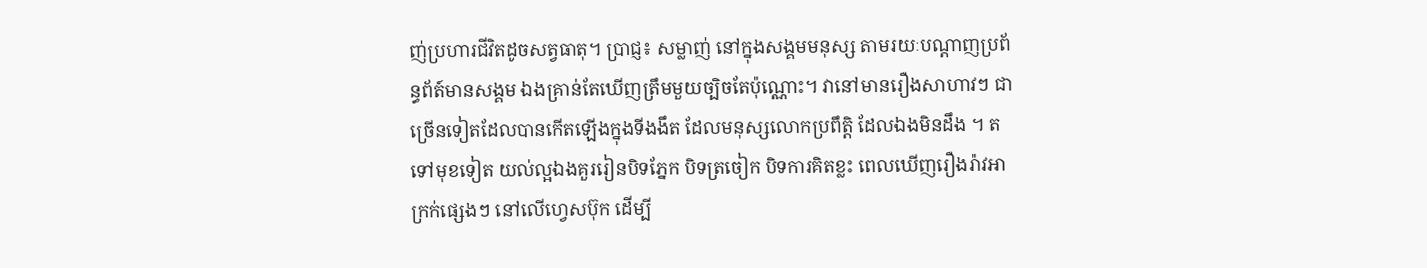ញ់ប្រហារជីវិតដូចសត្វធាតុ។ ប្រាជ្ញ៖ សម្លាញ់ នៅក្នុងសង្គមមនុស្ស តាមរយៈបណ្តាញប្រព័ន្ធព័ត៍មានសង្គម ឯងគ្រាន់តែឃើញត្រឹមមួយច្បិចតែប៉ុណ្ណោះ។ វានៅមានរឿងសាហាវៗ ជាច្រើនទៀតដែលបានកើតឡើងក្នុងទីងងឹត ដែលមនុស្សលោកប្រពឹត្តិ ដែលឯងមិនដឹង ។ តទៅមុខទៀត យល់ល្អឯងគួររៀនបិទភ្នែក បិទត្រចៀក បិទការគិតខ្លះ ពេលឃើញរឿងរ៉ាវអាក្រក់ផ្សេងៗ នៅលើហ្វេសប៊ុក ដើម្បី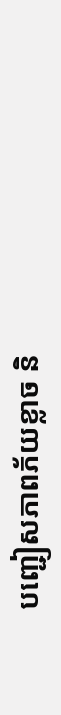បញ្ជៀសភាពភ័យខ្លាច និ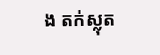ង តក់ស្លុត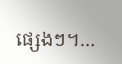ផ្សេងៗ។…